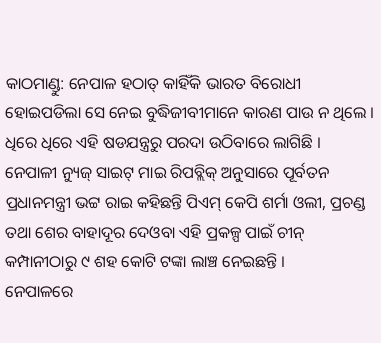କାଠମାଣ୍ଡୁ: ନେପାଳ ହଠାତ୍ କାହିଁକି ଭାରତ ବିରୋଧୀ ହୋଇପଡିଲା ସେ ନେଇ ବୁଦ୍ଧିଜୀବୀମାନେ କାରଣ ପାଉ ନ ଥିଲେ । ଧିରେ ଧିରେ ଏହି ଷଡଯନ୍ତ୍ରରୁ ପରଦା ଉଠିବାରେ ଲାଗିଛି । ନେପାଳୀ ନ୍ୟୁଜ୍ ସାଇଟ୍ ମାଇ ରିପବ୍ଲିକ୍ ଅନୁସାରେ ପୂର୍ବତନ ପ୍ରଧାନମନ୍ତ୍ରୀ ଭଟ୍ଟ ରାଇ କହିଛନ୍ତି ପିଏମ୍ କେପି ଶର୍ମା ଓଲୀ, ପ୍ରଚଣ୍ଡ ତଥା ଶେର ବାହାଦୂର ଦେଓବା ଏହି ପ୍ରକଳ୍ପ ପାଇଁ ଚୀନ୍ କମ୍ପାନୀଠାରୁ ୯ ଶହ କୋଟି ଟଙ୍କା ଲାଞ୍ଚ ନେଇଛନ୍ତି ।
ନେପାଳରେ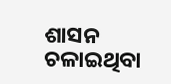ଶାସନ ଚଳାଇଥିବା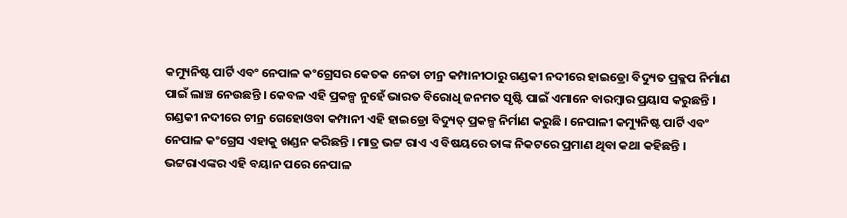କମ୍ୟୁନିଷ୍ଟ ପାର୍ଟି ଏବଂ ନେପାଳ କଂଗ୍ରେସର କେତକ ନେତା ଚୀନ୍ର କମ୍ପାନୀଠାରୁ ଗଣ୍ଡକୀ ନଦୀରେ ହାଇଡ୍ରୋ ବିଦ୍ୟୁତ ପ୍ରକ୍ଳପ ନିର୍ମାଣ ପାଇଁ ଲାଞ୍ଚ ନେଉଛନ୍ତି । କେବଳ ଏହି ପ୍ରକଳ୍ପ ନୁହେଁ ଭାରତ ବିରୋଧି ଜନମତ ସୃଷ୍ଟି ପାଇଁ ଏମାନେ ବାରମ୍ବାର ପ୍ରୟାସ କରୁଛନ୍ତି । ଗଣ୍ଡକୀ ନଦୀରେ ଚୀନ୍ର ଗେହୋଓବା କମ୍ପାନୀ ଏହି ହାଇଡ୍ରୋ ବିଦ୍ୟୁତ୍ ପ୍ରକଳ୍ପ ନିର୍ମାଣ କରୁଛି । ନେପାଳୀ କମ୍ୟୁନିଷ୍ଟ ପାର୍ଟି ଏବଂ ନେପାଳ କଂଗ୍ରେସ ଏହାକୁ ଖଣ୍ଡନ କରିଛନ୍ତି । ମାତ୍ର ଭଟ୍ଟ ରାଏ ଏ ବିଷୟରେ ତାଙ୍କ ନିକଟରେ ପ୍ରମାଣ ଥିବା କଥା କହିଛନ୍ତି । ଭଟ୍ଟରାଏଙ୍କର ଏହି ବୟାନ ପରେ ନେପାଳ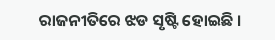ରାଜନୀତିରେ ଝଡ ସୃଷ୍ଟି ହୋଇଛି ।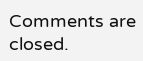Comments are closed.